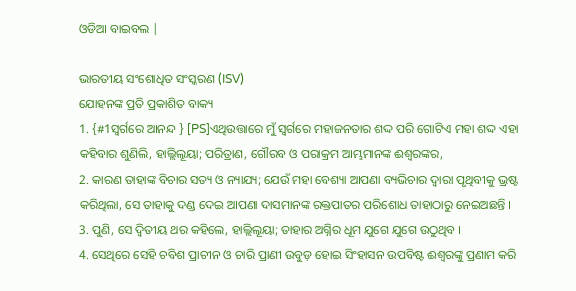ଓଡିଆ ବାଇବଲ |

ଭାରତୀୟ ସଂଶୋଧିତ ସଂସ୍କରଣ (ISV)
ଯୋହନଙ୍କ ପ୍ରତି ପ୍ରକାଶିତ ବାକ୍ୟ
1. {#1ସ୍ୱର୍ଗରେ ଆନନ୍ଦ } [PS]ଏଥିଉତ୍ତାରେ ମୁଁ ସ୍ଵର୍ଗରେ ମହାଜନତାର ଶଦ୍ଦ ପରି ଗୋଟିଏ ମହା ଶଦ୍ଦ ଏହା କହିବାର ଶୁଣିଲି, ହାଲ୍ଲିଲୂୟା; ପରିତ୍ରାଣ, ଗୌରବ ଓ ପରାକ୍ରମ ଆମ୍ଭମାନଙ୍କ ଈଶ୍ୱରଙ୍କର,
2. କାରଣ ତାହାଙ୍କ ବିଚାର ସତ୍ୟ ଓ ନ୍ୟାଯ୍ୟ; ଯେଉଁ ମହା ବେଶ୍ୟା ଆପଣା ବ୍ୟଭିଚାର ଦ୍ୱାରା ପୃଥିବୀକୁ ଭ୍ରଷ୍ଟ କରିଥିଲା, ସେ ତାହାକୁ ଦଣ୍ଡ ଦେଇ ଆପଣା ଦାସମାନଙ୍କ ରକ୍ତପାତର ପରିଶୋଧ ତାହାଠାରୁ ନେଇଅଛନ୍ତି ।
3. ପୁଣି, ସେ ଦ୍ୱିତୀୟ ଥର କହିଲେ, ହାଲ୍ଲିଲୂୟା; ତାହାର ଅଗ୍ନିର ଧୂମ ଯୁଗେ ଯୁଗେ ଉଠୁଥିବ ।
4. ସେଥିରେ ସେହି ଚବିଶ ପ୍ରାଚୀନ ଓ ଚାରି ପ୍ରାଣୀ ଉବୁଡ଼ ହୋଇ ସିଂହାସନ ଉପବିଷ୍ଟ ଈଶ୍ୱରଙ୍କୁ ପ୍ରଣାମ କରି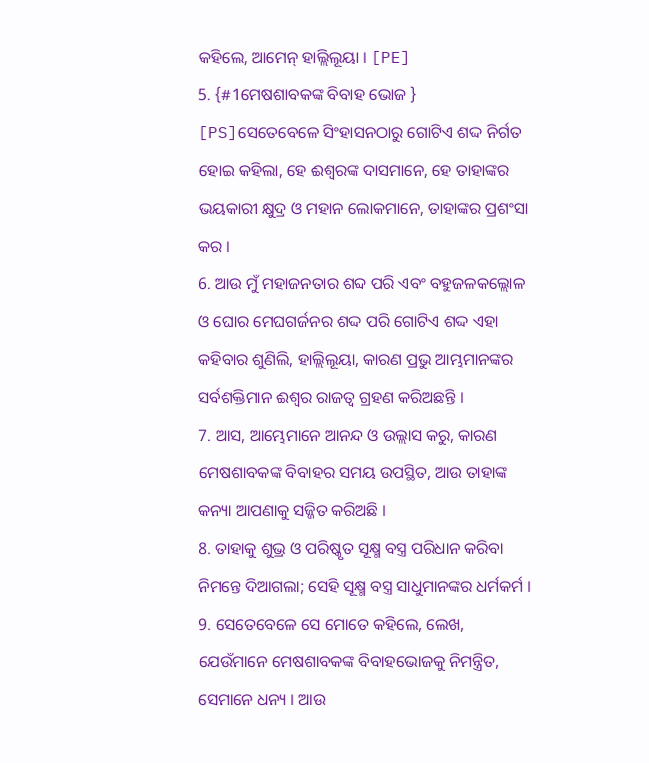କହିଲେ, ଆମେନ୍ ହାଲ୍ଲିଲୂୟା । [PE]
5. {#1ମେଷଶାବକଙ୍କ ବିବାହ ଭୋଜ } [PS]ସେତେବେଳେ ସିଂହାସନଠାରୁ ଗୋଟିଏ ଶଦ୍ଦ ନିର୍ଗତ ହୋଇ କହିଲା, ହେ ଈଶ୍ୱରଙ୍କ ଦାସମାନେ, ହେ ତାହାଙ୍କର ଭୟକାରୀ କ୍ଷୁଦ୍ର ଓ ମହାନ ଲୋକମାନେ, ତାହାଙ୍କର ପ୍ରଶଂସା କର ।
6. ଆଉ ମୁଁ ମହାଜନତାର ଶବ୍ଦ ପରି ଏବଂ ବହୁଜଳକଲ୍ଲୋଳ ଓ ଘୋର ମେଘଗର୍ଜନର ଶଦ୍ଦ ପରି ଗୋଟିଏ ଶଦ୍ଦ ଏହା କହିବାର ଶୁଣିଲି, ହାଲ୍ଲିଲୂୟା, କାରଣ ପ୍ରଭୁ ଆମ୍ଭମାନଙ୍କର ସର୍ବଶକ୍ତିମାନ ଈଶ୍ୱର ରାଜତ୍ୱ ଗ୍ରହଣ କରିଅଛନ୍ତି ।
7. ଆସ, ଆମ୍ଭେମାନେ ଆନନ୍ଦ ଓ ଉଲ୍ଲାସ କରୁ, କାରଣ ମେଷଶାବକଙ୍କ ବିବାହର ସମୟ ଉପସ୍ଥିତ, ଆଉ ତାହାଙ୍କ କନ୍ୟା ଆପଣାକୁ ସଜ୍ଜିତ କରିଅଛି ।
8. ତାହାକୁ ଶୁଭ୍ର ଓ ପରିଷ୍କୃତ ସୂକ୍ଷ୍ମ ବସ୍ତ୍ର ପରିଧାନ କରିବା ନିମନ୍ତେ ଦିଆଗଲା; ସେହି ସୂକ୍ଷ୍ମ ବସ୍ତ୍ର ସାଧୁମାନଙ୍କର ଧର୍ମକର୍ମ ।
9. ସେତେବେଳେ ସେ ମୋତେ କହିଲେ, ଲେଖ, ଯେଉଁମାନେ ମେଷଶାବକଙ୍କ ବିବାହଭୋଜକୁ ନିମନ୍ତ୍ରିତ, ସେମାନେ ଧନ୍ୟ । ଆଉ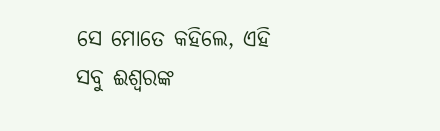ସେ ମୋତେ କହିଲେ, ଏହି ସବୁ ଈଶ୍ୱରଙ୍କ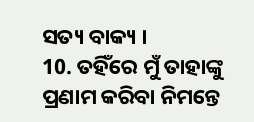ସତ୍ୟ ବାକ୍ୟ ।
10. ତହିଁରେ ମୁଁ ତାହାଙ୍କୁ ପ୍ରଣାମ କରିବା ନିମନ୍ତେ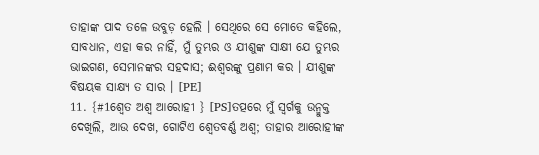ତାହାଙ୍କ ପାଦ ତଳେ ଉବୁଡ଼ ହେଲି । ସେଥିରେ ସେ ମୋତେ କହିଲେ, ସାବଧାନ, ଏହା କର ନାହିଁ, ମୁଁ ତୁମ୍ଭର ଓ ଯୀଶୁଙ୍କ ସାକ୍ଷୀ ଯେ ତୁମ୍ଭର ଭାଇଗଣ, ସେମାନଙ୍କର ସହଦାସ; ଈଶ୍ୱରଙ୍କୁ ପ୍ରଣାମ କର । ଯୀଶୁଙ୍କ ବିଷୟକ ସାକ୍ଷ୍ୟ ତ ସାର । [PE]
11. {#1ଶ୍ୱେତ ଅଶ୍ୱ ଆରୋହୀ } [PS]ତତ୍ପରେ ମୁଁ ସ୍ୱର୍ଗକୁ ଉନ୍ମୁକ୍ତ ଦେଖିଲି, ଆଉ ଦେଖ, ଗୋଟିଏ ଶ୍ୱେତବର୍ଣ୍ଣ ଅଶ୍ୱ; ତାହାର ଆରୋହୀଙ୍କ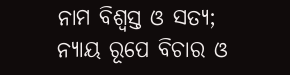ନାମ ବିଶ୍ୱସ୍ତ ଓ ସତ୍ୟ; ନ୍ୟାୟ ରୂପେ ବିଚାର ଓ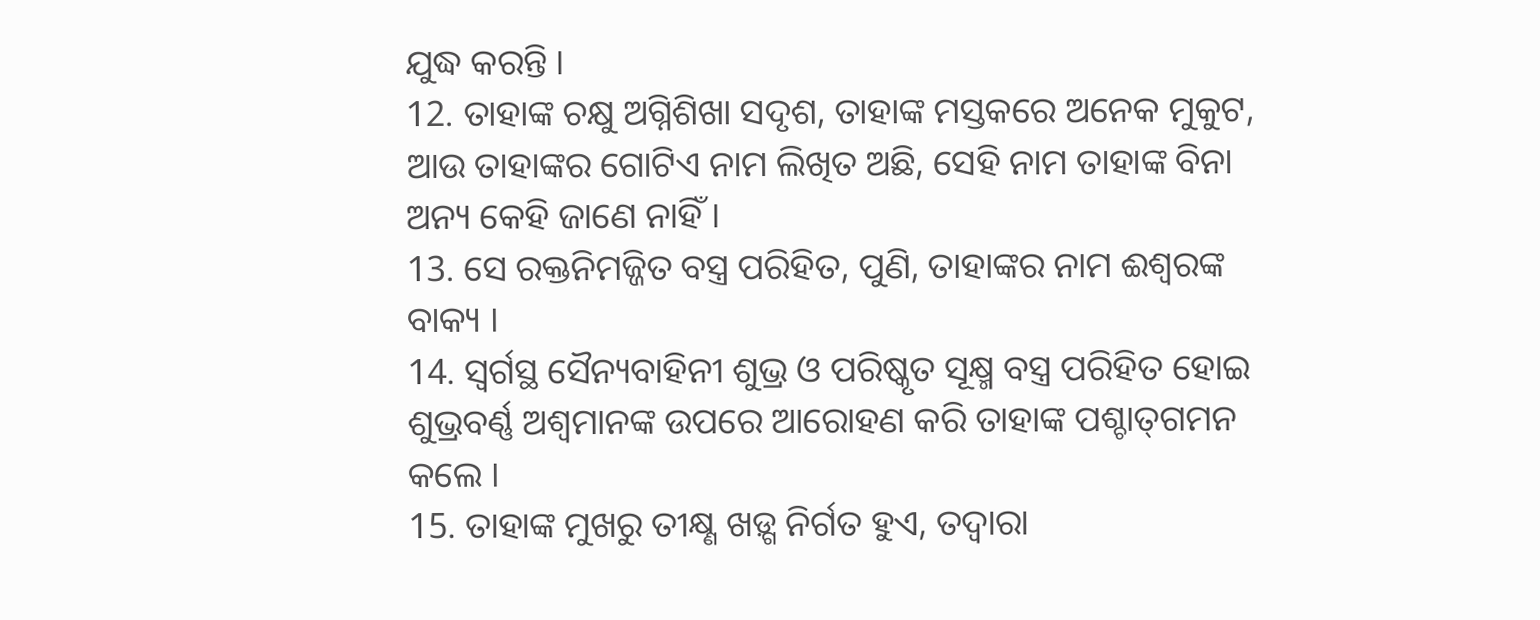ଯୁଦ୍ଧ କରନ୍ତି ।
12. ତାହାଙ୍କ ଚକ୍ଷୁ ଅଗ୍ନିଶିଖା ସଦୃଶ, ତାହାଙ୍କ ମସ୍ତକରେ ଅନେକ ମୁକୁଟ, ଆଉ ତାହାଙ୍କର ଗୋଟିଏ ନାମ ଲିଖିତ ଅଛି, ସେହି ନାମ ତାହାଙ୍କ ବିନା ଅନ୍ୟ କେହି ଜାଣେ ନାହିଁ ।
13. ସେ ରକ୍ତନିମଜ୍ଜିତ ବସ୍ତ୍ର ପରିହିତ, ପୁଣି, ତାହାଙ୍କର ନାମ ଈଶ୍ୱରଙ୍କ ବାକ୍ୟ ।
14. ସ୍ୱର୍ଗସ୍ଥ ସୈନ୍ୟବାହିନୀ ଶୁଭ୍ର ଓ ପରିଷ୍କୃତ ସୂକ୍ଷ୍ମ ବସ୍ତ୍ର ପରିହିତ ହୋଇ ଶୁଭ୍ରବର୍ଣ୍ଣ ଅଶ୍ୱମାନଙ୍କ ଉପରେ ଆରୋହଣ କରି ତାହାଙ୍କ ପଶ୍ଚାତ୍‍ଗମନ କଲେ ।
15. ତାହାଙ୍କ ମୁଖରୁ ତୀକ୍ଷ୍ଣ ଖଡ଼୍ଗ ନିର୍ଗତ ହୁଏ, ତଦ୍ୱାରା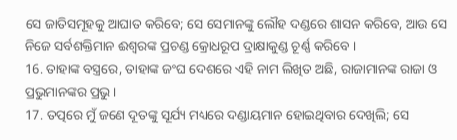ସେ ଜାତିସମୂହକୁ ଆଘାତ କରିବେ; ସେ ସେମାନଙ୍କୁ ଲୌହ ଦଣ୍ଡରେ ଶାସନ କରିବେ, ଆଉ ସେ ନିଜେ ସର୍ବଶକ୍ତିମାନ ଈଶ୍ୱରଙ୍କ ପ୍ରଚଣ୍ଡ କ୍ରୋଧରୂପ ଦ୍ରାକ୍ଷାକୁଣ୍ଡ ଚୂର୍ଣ୍ଣ କରିବେ ।
16. ତାହାଙ୍କ ବସ୍ତ୍ରରେ, ତାହାଙ୍କ ଜଂଘ ଦେଶରେ ଏହି ନାମ ଲିଖିତ ଅଛି, ରାଜାମାନଙ୍କ ରାଜା ଓ ପ୍ରଭୁମାନଙ୍କର ପ୍ରଭୁ ।
17. ତତ୍ପରେ ମୁଁ ଜଣେ ଦୂତଙ୍କୁ ସୂର୍ଯ୍ୟ ମଧ୍ୟରେ ଦଣ୍ଡାୟମାନ ହୋଇଥିବାର ଦେଖିଲି; ସେ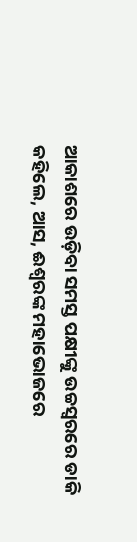ଆକାଶରେ ଉଡ଼ିବା ସମସ୍ତ ପକ୍ଷୀଙ୍କୁ ଉଚ୍ଚସ୍ୱରରେ ଡାକି କହିଲେ, ଆସ, ଈଶ୍ୱରଙ୍କ ମହାଭୋଜରେ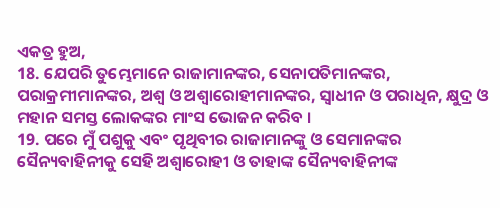ଏକତ୍ର ହୁଅ,
18. ଯେପରି ତୁମ୍ଭେମାନେ ରାଜାମାନଙ୍କର, ସେନାପତିମାନଙ୍କର, ପରାକ୍ରମୀମାନଙ୍କର, ଅଶ୍ୱ ଓ ଅଶ୍ୱାରୋହୀମାନଙ୍କର, ସ୍ୱାଧୀନ ଓ ପରାଧିନ, କ୍ଷୁଦ୍ର ଓ ମହାନ ସମସ୍ତ ଲୋକଙ୍କର ମାଂସ ଭୋଜନ କରିବ ।
19. ପରେ ମୁଁ ପଶୁକୁ ଏବଂ ପୃଥିବୀର ରାଜାମାନଙ୍କୁ ଓ ସେମାନଙ୍କର ସୈନ୍ୟବାହିନୀକୁ ସେହି ଅଶ୍ୱାରୋହୀ ଓ ତାହାଙ୍କ ସୈନ୍ୟବାହିନୀଙ୍କ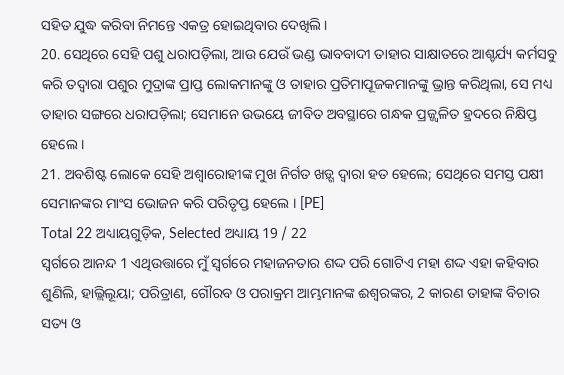ସହିତ ଯୁଦ୍ଧ କରିବା ନିମନ୍ତେ ଏକତ୍ର ହୋଇଥିବାର ଦେଖିଲି ।
20. ସେଥିରେ ସେହି ପଶୁ ଧରାପଡ଼ିଲା, ଆଉ ଯେଉଁ ଭଣ୍ଡ ଭାବବାଦୀ ତାହାର ସାକ୍ଷାତରେ ଆଶ୍ଚର୍ଯ୍ୟ କର୍ମସବୁ କରି ତଦ୍ୱାରା ପଶୁର ମୁଦ୍ରାଙ୍କ ପ୍ରାପ୍ତ ଲୋକମାନଙ୍କୁ ଓ ତାହାର ପ୍ରତିମାପୂଜକମାନଙ୍କୁ ଭ୍ରାନ୍ତ କରିଥିଲା, ସେ ମଧ୍ୟ ତାହାର ସଙ୍ଗରେ ଧରାପଡ଼ିଲା; ସେମାନେ ଉଭୟେ ଜୀବିତ ଅବସ୍ଥାରେ ଗନ୍ଧକ ପ୍ରଜ୍ଜ୍ୱଳିତ ହ୍ରଦରେ ନିକ୍ଷିପ୍ତ ହେଲେ ।
21. ଅବଶିଷ୍ଟ ଲୋକେ ସେହି ଅଶ୍ୱାରୋହୀଙ୍କ ମୁଖ ନିର୍ଗତ ଖଡ଼୍ଗ ଦ୍ୱାରା ହତ ହେଲେ; ସେଥିରେ ସମସ୍ତ ପକ୍ଷୀ ସେମାନଙ୍କର ମାଂସ ଭୋଜନ କରି ପରିତୃପ୍ତ ହେଲେ । [PE]
Total 22 ଅଧ୍ୟାୟଗୁଡ଼ିକ, Selected ଅଧ୍ୟାୟ 19 / 22
ସ୍ୱର୍ଗରେ ଆନନ୍ଦ 1 ଏଥିଉତ୍ତାରେ ମୁଁ ସ୍ଵର୍ଗରେ ମହାଜନତାର ଶଦ୍ଦ ପରି ଗୋଟିଏ ମହା ଶଦ୍ଦ ଏହା କହିବାର ଶୁଣିଲି, ହାଲ୍ଲିଲୂୟା; ପରିତ୍ରାଣ, ଗୌରବ ଓ ପରାକ୍ରମ ଆମ୍ଭମାନଙ୍କ ଈଶ୍ୱରଙ୍କର, 2 କାରଣ ତାହାଙ୍କ ବିଚାର ସତ୍ୟ ଓ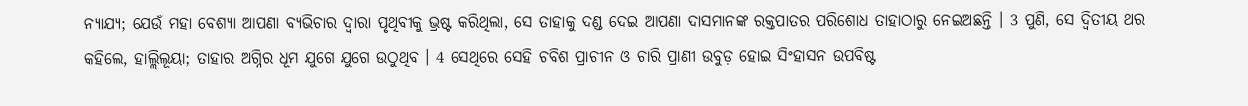ନ୍ୟାଯ୍ୟ; ଯେଉଁ ମହା ବେଶ୍ୟା ଆପଣା ବ୍ୟଭିଚାର ଦ୍ୱାରା ପୃଥିବୀକୁ ଭ୍ରଷ୍ଟ କରିଥିଲା, ସେ ତାହାକୁ ଦଣ୍ଡ ଦେଇ ଆପଣା ଦାସମାନଙ୍କ ରକ୍ତପାତର ପରିଶୋଧ ତାହାଠାରୁ ନେଇଅଛନ୍ତି । 3 ପୁଣି, ସେ ଦ୍ୱିତୀୟ ଥର କହିଲେ, ହାଲ୍ଲିଲୂୟା; ତାହାର ଅଗ୍ନିର ଧୂମ ଯୁଗେ ଯୁଗେ ଉଠୁଥିବ । 4 ସେଥିରେ ସେହି ଚବିଶ ପ୍ରାଚୀନ ଓ ଚାରି ପ୍ରାଣୀ ଉବୁଡ଼ ହୋଇ ସିଂହାସନ ଉପବିଷ୍ଟ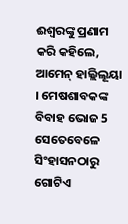ଈଶ୍ୱରଙ୍କୁ ପ୍ରଣାମ କରି କହିଲେ, ଆମେନ୍ ହାଲ୍ଲିଲୂୟା । ମେଷଶାବକଙ୍କ ବିବାହ ଭୋଜ 5 ସେତେବେଳେ ସିଂହାସନଠାରୁ ଗୋଟିଏ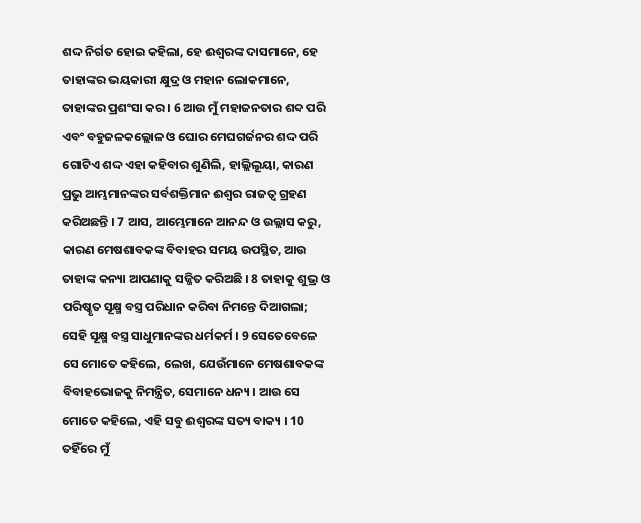ଶଦ୍ଦ ନିର୍ଗତ ହୋଇ କହିଲା, ହେ ଈଶ୍ୱରଙ୍କ ଦାସମାନେ, ହେ ତାହାଙ୍କର ଭୟକାରୀ କ୍ଷୁଦ୍ର ଓ ମହାନ ଲୋକମାନେ, ତାହାଙ୍କର ପ୍ରଶଂସା କର । 6 ଆଉ ମୁଁ ମହାଜନତାର ଶବ୍ଦ ପରି ଏବଂ ବହୁଜଳକଲ୍ଲୋଳ ଓ ଘୋର ମେଘଗର୍ଜନର ଶଦ୍ଦ ପରି ଗୋଟିଏ ଶଦ୍ଦ ଏହା କହିବାର ଶୁଣିଲି, ହାଲ୍ଲିଲୂୟା, କାରଣ ପ୍ରଭୁ ଆମ୍ଭମାନଙ୍କର ସର୍ବଶକ୍ତିମାନ ଈଶ୍ୱର ରାଜତ୍ୱ ଗ୍ରହଣ କରିଅଛନ୍ତି । 7 ଆସ, ଆମ୍ଭେମାନେ ଆନନ୍ଦ ଓ ଉଲ୍ଲାସ କରୁ, କାରଣ ମେଷଶାବକଙ୍କ ବିବାହର ସମୟ ଉପସ୍ଥିତ, ଆଉ ତାହାଙ୍କ କନ୍ୟା ଆପଣାକୁ ସଜ୍ଜିତ କରିଅଛି । 8 ତାହାକୁ ଶୁଭ୍ର ଓ ପରିଷ୍କୃତ ସୂକ୍ଷ୍ମ ବସ୍ତ୍ର ପରିଧାନ କରିବା ନିମନ୍ତେ ଦିଆଗଲା; ସେହି ସୂକ୍ଷ୍ମ ବସ୍ତ୍ର ସାଧୁମାନଙ୍କର ଧର୍ମକର୍ମ । 9 ସେତେବେଳେ ସେ ମୋତେ କହିଲେ, ଲେଖ, ଯେଉଁମାନେ ମେଷଶାବକଙ୍କ ବିବାହଭୋଜକୁ ନିମନ୍ତ୍ରିତ, ସେମାନେ ଧନ୍ୟ । ଆଉ ସେ ମୋତେ କହିଲେ, ଏହି ସବୁ ଈଶ୍ୱରଙ୍କ ସତ୍ୟ ବାକ୍ୟ । 10 ତହିଁରେ ମୁଁ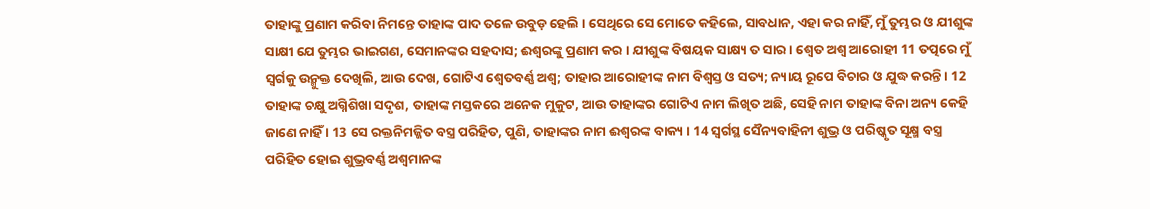ତାହାଙ୍କୁ ପ୍ରଣାମ କରିବା ନିମନ୍ତେ ତାହାଙ୍କ ପାଦ ତଳେ ଉବୁଡ଼ ହେଲି । ସେଥିରେ ସେ ମୋତେ କହିଲେ, ସାବଧାନ, ଏହା କର ନାହିଁ, ମୁଁ ତୁମ୍ଭର ଓ ଯୀଶୁଙ୍କ ସାକ୍ଷୀ ଯେ ତୁମ୍ଭର ଭାଇଗଣ, ସେମାନଙ୍କର ସହଦାସ; ଈଶ୍ୱରଙ୍କୁ ପ୍ରଣାମ କର । ଯୀଶୁଙ୍କ ବିଷୟକ ସାକ୍ଷ୍ୟ ତ ସାର । ଶ୍ୱେତ ଅଶ୍ୱ ଆରୋହୀ 11 ତତ୍ପରେ ମୁଁ ସ୍ୱର୍ଗକୁ ଉନ୍ମୁକ୍ତ ଦେଖିଲି, ଆଉ ଦେଖ, ଗୋଟିଏ ଶ୍ୱେତବର୍ଣ୍ଣ ଅଶ୍ୱ; ତାହାର ଆରୋହୀଙ୍କ ନାମ ବିଶ୍ୱସ୍ତ ଓ ସତ୍ୟ; ନ୍ୟାୟ ରୂପେ ବିଚାର ଓ ଯୁଦ୍ଧ କରନ୍ତି । 12 ତାହାଙ୍କ ଚକ୍ଷୁ ଅଗ୍ନିଶିଖା ସଦୃଶ, ତାହାଙ୍କ ମସ୍ତକରେ ଅନେକ ମୁକୁଟ, ଆଉ ତାହାଙ୍କର ଗୋଟିଏ ନାମ ଲିଖିତ ଅଛି, ସେହି ନାମ ତାହାଙ୍କ ବିନା ଅନ୍ୟ କେହି ଜାଣେ ନାହିଁ । 13 ସେ ରକ୍ତନିମଜ୍ଜିତ ବସ୍ତ୍ର ପରିହିତ, ପୁଣି, ତାହାଙ୍କର ନାମ ଈଶ୍ୱରଙ୍କ ବାକ୍ୟ । 14 ସ୍ୱର୍ଗସ୍ଥ ସୈନ୍ୟବାହିନୀ ଶୁଭ୍ର ଓ ପରିଷ୍କୃତ ସୂକ୍ଷ୍ମ ବସ୍ତ୍ର ପରିହିତ ହୋଇ ଶୁଭ୍ରବର୍ଣ୍ଣ ଅଶ୍ୱମାନଙ୍କ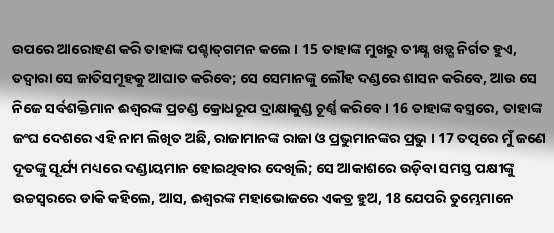ଉପରେ ଆରୋହଣ କରି ତାହାଙ୍କ ପଶ୍ଚାତ୍‍ଗମନ କଲେ । 15 ତାହାଙ୍କ ମୁଖରୁ ତୀକ୍ଷ୍ଣ ଖଡ଼୍ଗ ନିର୍ଗତ ହୁଏ, ତଦ୍ୱାରା ସେ ଜାତିସମୂହକୁ ଆଘାତ କରିବେ; ସେ ସେମାନଙ୍କୁ ଲୌହ ଦଣ୍ଡରେ ଶାସନ କରିବେ, ଆଉ ସେ ନିଜେ ସର୍ବଶକ୍ତିମାନ ଈଶ୍ୱରଙ୍କ ପ୍ରଚଣ୍ଡ କ୍ରୋଧରୂପ ଦ୍ରାକ୍ଷାକୁଣ୍ଡ ଚୂର୍ଣ୍ଣ କରିବେ । 16 ତାହାଙ୍କ ବସ୍ତ୍ରରେ, ତାହାଙ୍କ ଜଂଘ ଦେଶରେ ଏହି ନାମ ଲିଖିତ ଅଛି, ରାଜାମାନଙ୍କ ରାଜା ଓ ପ୍ରଭୁମାନଙ୍କର ପ୍ରଭୁ । 17 ତତ୍ପରେ ମୁଁ ଜଣେ ଦୂତଙ୍କୁ ସୂର୍ଯ୍ୟ ମଧ୍ୟରେ ଦଣ୍ଡାୟମାନ ହୋଇଥିବାର ଦେଖିଲି; ସେ ଆକାଶରେ ଉଡ଼ିବା ସମସ୍ତ ପକ୍ଷୀଙ୍କୁ ଉଚ୍ଚସ୍ୱରରେ ଡାକି କହିଲେ, ଆସ, ଈଶ୍ୱରଙ୍କ ମହାଭୋଜରେ ଏକତ୍ର ହୁଅ, 18 ଯେପରି ତୁମ୍ଭେମାନେ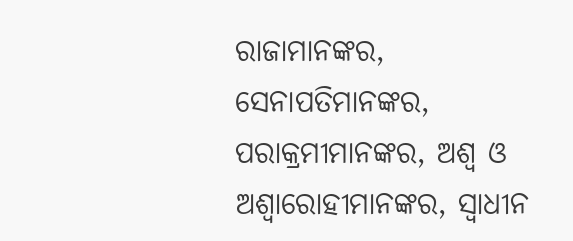ରାଜାମାନଙ୍କର, ସେନାପତିମାନଙ୍କର, ପରାକ୍ରମୀମାନଙ୍କର, ଅଶ୍ୱ ଓ ଅଶ୍ୱାରୋହୀମାନଙ୍କର, ସ୍ୱାଧୀନ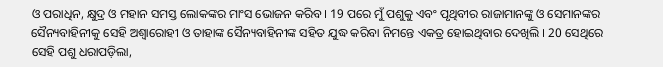ଓ ପରାଧିନ, କ୍ଷୁଦ୍ର ଓ ମହାନ ସମସ୍ତ ଲୋକଙ୍କର ମାଂସ ଭୋଜନ କରିବ । 19 ପରେ ମୁଁ ପଶୁକୁ ଏବଂ ପୃଥିବୀର ରାଜାମାନଙ୍କୁ ଓ ସେମାନଙ୍କର ସୈନ୍ୟବାହିନୀକୁ ସେହି ଅଶ୍ୱାରୋହୀ ଓ ତାହାଙ୍କ ସୈନ୍ୟବାହିନୀଙ୍କ ସହିତ ଯୁଦ୍ଧ କରିବା ନିମନ୍ତେ ଏକତ୍ର ହୋଇଥିବାର ଦେଖିଲି । 20 ସେଥିରେ ସେହି ପଶୁ ଧରାପଡ଼ିଲା,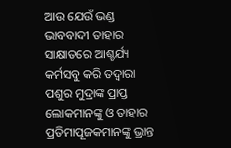ଆଉ ଯେଉଁ ଭଣ୍ଡ ଭାବବାଦୀ ତାହାର ସାକ୍ଷାତରେ ଆଶ୍ଚର୍ଯ୍ୟ କର୍ମସବୁ କରି ତଦ୍ୱାରା ପଶୁର ମୁଦ୍ରାଙ୍କ ପ୍ରାପ୍ତ ଲୋକମାନଙ୍କୁ ଓ ତାହାର ପ୍ରତିମାପୂଜକମାନଙ୍କୁ ଭ୍ରାନ୍ତ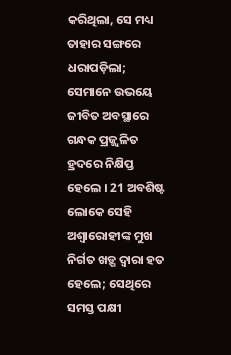କରିଥିଲା, ସେ ମଧ୍ୟ ତାହାର ସଙ୍ଗରେ ଧରାପଡ଼ିଲା; ସେମାନେ ଉଭୟେ ଜୀବିତ ଅବସ୍ଥାରେ ଗନ୍ଧକ ପ୍ରଜ୍ଜ୍ୱଳିତ ହ୍ରଦରେ ନିକ୍ଷିପ୍ତ ହେଲେ । 21 ଅବଶିଷ୍ଟ ଲୋକେ ସେହି ଅଶ୍ୱାରୋହୀଙ୍କ ମୁଖ ନିର୍ଗତ ଖଡ଼୍ଗ ଦ୍ୱାରା ହତ ହେଲେ; ସେଥିରେ ସମସ୍ତ ପକ୍ଷୀ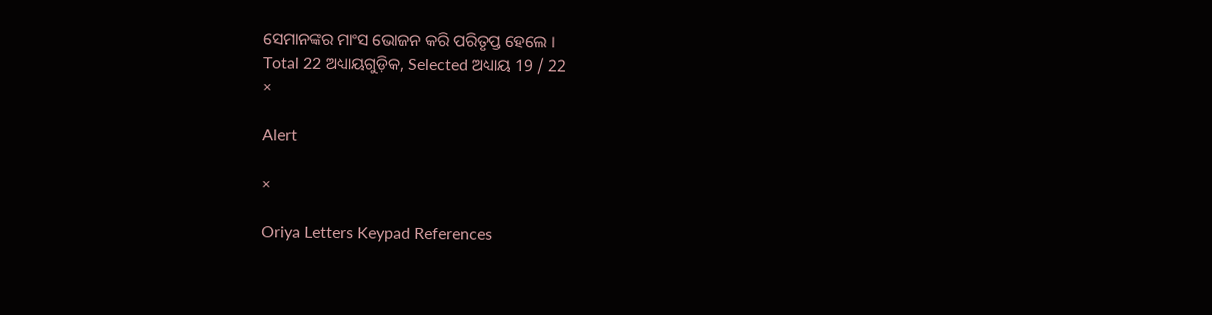ସେମାନଙ୍କର ମାଂସ ଭୋଜନ କରି ପରିତୃପ୍ତ ହେଲେ ।
Total 22 ଅଧ୍ୟାୟଗୁଡ଼ିକ, Selected ଅଧ୍ୟାୟ 19 / 22
×

Alert

×

Oriya Letters Keypad References